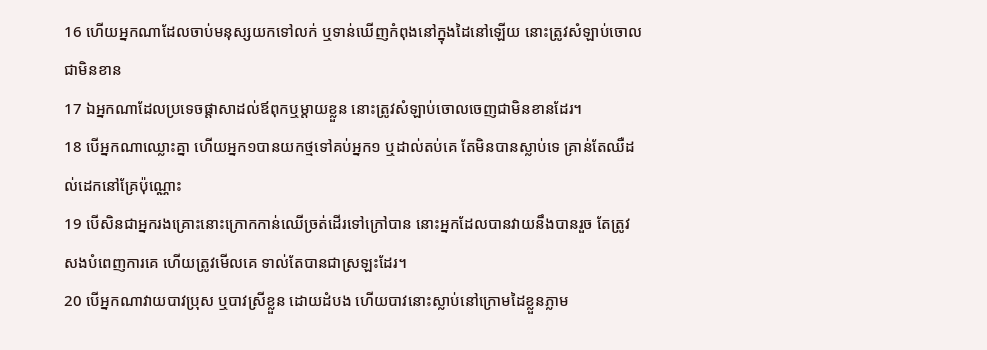16 ហើយអ្នកណាដែលចាប់មនុស្សយកទៅលក់ ឬទាន់ឃើញកំពុងនៅក្នុងដៃនៅឡើយ នោះត្រូវសំឡាប់ចោលជាមិនខាន
17 ឯអ្នកណាដែលប្រទេចផ្តាសាដល់ឪពុកឬម្តាយខ្លួន នោះត្រូវសំឡាប់ចោលចេញជាមិនខានដែរ។
18 បើអ្នកណាឈ្លោះគ្នា ហើយអ្នក១បានយកថ្មទៅគប់អ្នក១ ឬដាល់តប់គេ តែមិនបានស្លាប់ទេ គ្រាន់តែឈឺដល់ដេកនៅគ្រែប៉ុណ្ណោះ
19 បើសិនជាអ្នករងគ្រោះនោះក្រោកកាន់ឈើច្រត់ដើរទៅក្រៅបាន នោះអ្នកដែលបានវាយនឹងបានរួច តែត្រូវសងបំពេញការគេ ហើយត្រូវមើលគេ ទាល់តែបានជាស្រឡះដែរ។
20 បើអ្នកណាវាយបាវប្រុស ឬបាវស្រីខ្លួន ដោយដំបង ហើយបាវនោះស្លាប់នៅក្រោមដៃខ្លួនភ្លាម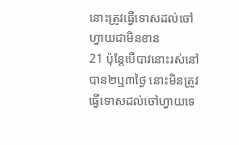នោះត្រូវធ្វើទោសដល់ចៅហ្វាយជាមិនខាន
21 ប៉ុន្តែបើបាវនោះរស់នៅបាន២ឬ៣ថ្ងៃ នោះមិនត្រូវធ្វើទោសដល់ចៅហ្វាយទេ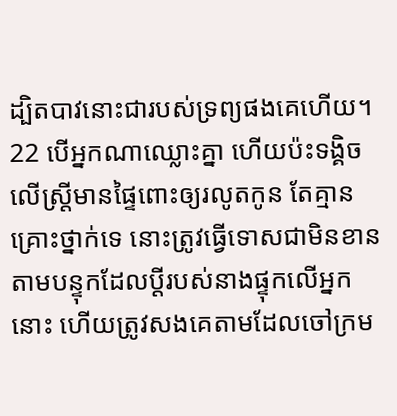ដ្បិតបាវនោះជារបស់ទ្រព្យផងគេហើយ។
22 បើអ្នកណាឈ្លោះគ្នា ហើយប៉ះទង្គិចលើស្ត្រីមានផ្ទៃពោះឲ្យរលូតកូន តែគ្មានគ្រោះថ្នាក់ទេ នោះត្រូវធ្វើទោសជាមិនខាន តាមបន្ទុកដែលប្ដីរបស់នាងផ្ទុកលើអ្នកនោះ ហើយត្រូវសងគេតាមដែលចៅក្រម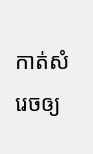កាត់សំរេចឲ្យ